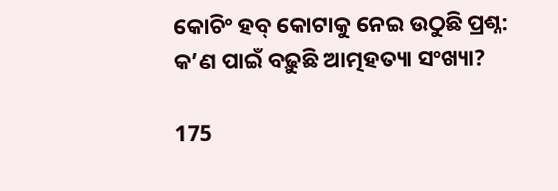କୋଚିଂ ହବ୍ କୋଟାକୁ ନେଇ ଉଠୁଛି ପ୍ରଶ୍ନ: କ’ଣ ପାଇଁ ବଢ଼ୁଛି ଆତ୍ମହତ୍ୟା ସଂଖ୍ୟା?

175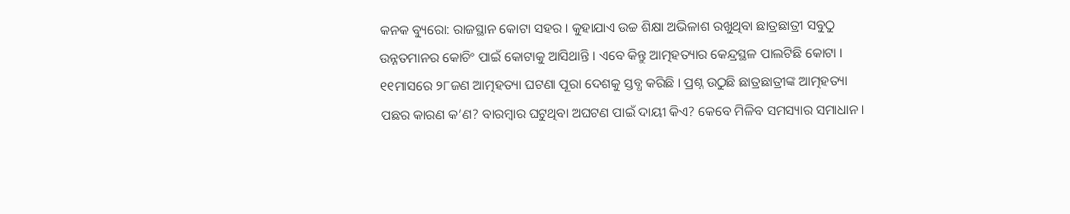କନକ ବ୍ୟୁରୋ: ରାଜସ୍ଥାନ କୋଟା ସହର । କୁହାଯାଏ ଉଚ୍ଚ ଶିକ୍ଷା ଅଭିଳାଶ ରଖୁଥିବା ଛାତ୍ରଛାତ୍ରୀ ସବୁଠୁ ଉନ୍ନତମାନର କୋଚିଂ ପାଇଁ କୋଟାକୁ ଆସିଥାନ୍ତି । ଏବେ କିନ୍ତୁ ଆତ୍ମହତ୍ୟାର କେନ୍ଦ୍ରସ୍ଥଳ ପାଲଟିଛି କୋଟା । ୧୧ମାସରେ ୨୮ଜଣ ଆତ୍ମହତ୍ୟା ଘଟଣା ପୂରା ଦେଶକୁ ସ୍ତବ୍ଧ କରିଛି । ପ୍ରଶ୍ନ ଉଠୁଛି ଛାତ୍ରଛାତ୍ରୀଙ୍କ ଆତ୍ମହତ୍ୟା ପଛର କାରଣ କ’ଣ? ବାରମ୍ବାର ଘଟୁଥିବା ଅଘଟଣ ପାଇଁ ଦାୟୀ କିଏ? କେବେ ମିଳିବ ସମସ୍ୟାର ସମାଧାନ ।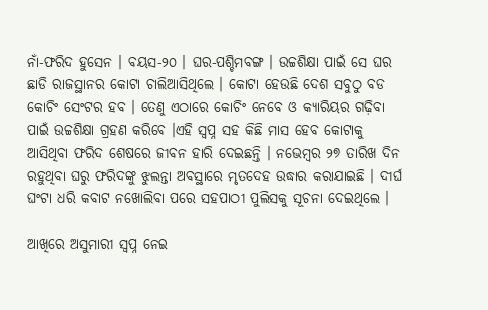ନାଁ-ଫରିଦ ହୁସେନ । ବୟସ-୨୦ । ଘର-ପଶ୍ଚିମବଙ୍ଗ । ଉଚ୍ଚଶିକ୍ଷା ପାଇଁ ସେ ଘର ଛାଡି ରାଜସ୍ଥାନର କୋଟା ଚାଲିଆସିଥିଲେ । କୋଟା ହେଉଛି ଦେଶ ସବୁଠୁ ବଡ କୋଚିଂ ସେଂଟର ହବ । ତେଣୁ ଏଠାରେ କୋଚିଂ ନେବେ ଓ କ୍ୟାରିୟର ଗଢ଼ିବା ପାଇଁ ଉଚ୍ଚଶିକ୍ଷା ଗ୍ରହଣ କରିବେ ।ଏହି ସ୍ୱପ୍ନ ସହ କିଛି ମାସ ହେବ କୋଟାକୁ ଆସିଥିବା ଫରିଦ ଶେଷରେ ଜୀବନ ହାରି ଦେଇଛନ୍ତି । ନଭେମ୍ବର ୨୭ ତାରିଖ ଦିନ ରହୁଥିବା ଘରୁ ଫରିଦଙ୍କୁ ଝୁଲନ୍ତା ଅବସ୍ଥାରେ ମୃତଦେହ ଉଦ୍ଧାର କରାଯାଇଛି । ଦୀର୍ଘ ଘଂଟା ଧରି କବାଟ ନଖୋଲିବା ପରେ ସହପାଠୀ ପୁଲିସକୁ ସୂଚନା ଦେଇଥିଲେ ।

ଆଖିରେ ଅସୁମାରୀ ସ୍ୱପ୍ନ ନେଇ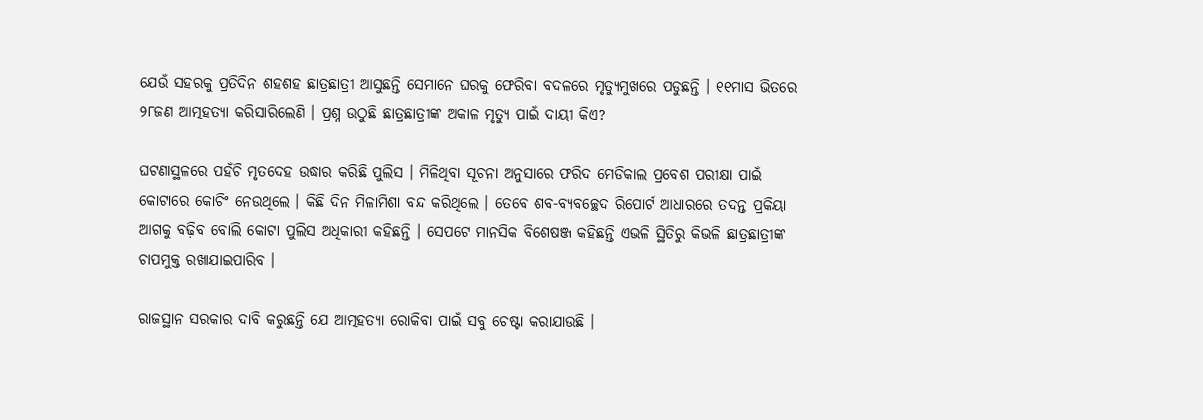ଯେଉଁ ସହରକୁ ପ୍ରତିଦିନ ଶହଶହ ଛାତ୍ରଛାତ୍ରୀ ଆସୁଛନ୍ତି ସେମାନେ ଘରକୁ ଫେରିବା ବଦଳରେ ମୃତ୍ୟୁମୁଖରେ ପଡୁଛନ୍ତି । ୧୧ମାସ ଭିତରେ ୨୮ଜଣ ଆତ୍ମହତ୍ୟା କରିସାରିଲେଣି । ପ୍ରଶ୍ନ ଉଠୁଛି ଛାତ୍ରଛାତ୍ରୀଙ୍କ ଅକାଳ ମୃତ୍ୟୁ ପାଇଁ ଦାୟୀ କିଏ?

ଘଟଣାସ୍ଥଳରେ ପହଁଚି ମୃତଦେହ ଉଦ୍ଧାର କରିଛି ପୁଲିସ । ମିଳିଥିବା ସୂଚନା ଅନୁସାରେ ଫରିଦ ମେଡିକାଲ ପ୍ରବେଶ ପରୀକ୍ଷା ପାଇଁ କୋଟାରେ କୋଚିଂ ନେଉଥିଲେ । କିଛି ଦିନ ମିଳାମିଶା ବନ୍ଦ କରିଥିଲେ । ତେବେ ଶବ-ବ୍ୟବଚ୍ଛେଦ ରିପୋର୍ଟ ଆଧାରରେ ତଦନ୍ତ ପ୍ରକିୟା ଆଗକୁ ବଢ଼ିବ ବୋଲି କୋଟା ପୁଲିସ ଅଧିକାରୀ କହିଛନ୍ତି । ସେପଟେ ମାନସିକ ବିଶେଷଞ୍ଜ କହିଛନ୍ତି ଏଭଳି ସ୍ଥିତିରୁ କିଭଳି ଛାତ୍ରଛାତ୍ରୀଙ୍କ ଚାପମୁକ୍ତ ରଖାଯାଇପାରିବ ।

ରାଜସ୍ଥାନ ସରକାର ଦାବି କରୁଛନ୍ତି ଯେ ଆତ୍ମହତ୍ୟା ରୋକିବା ପାଇଁ ସବୁ ଚେଷ୍ଟା କରାଯାଉଛି ।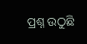ପ୍ରଶ୍ନ ଉଠୁଛି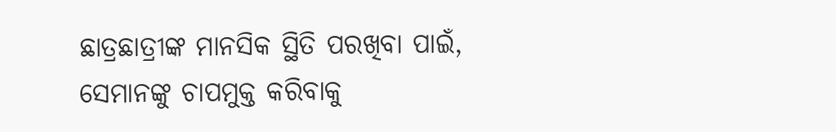ଛାତ୍ରଛାତ୍ରୀଙ୍କ ମାନସିକ ସ୍ଥିତି ପରଖିବା ପାଇଁ, ସେମାନଙ୍କୁ ଚାପମୁକ୍ତ କରିବାକୁ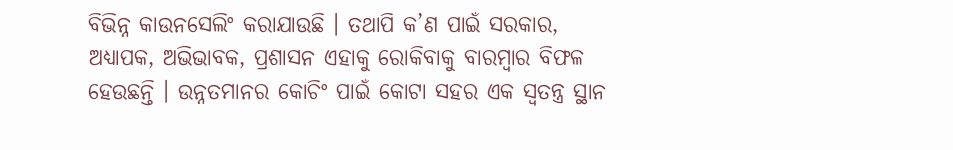ବିଭିନ୍ନ କାଉନସେଲିଂ କରାଯାଉଛି । ତଥାପି କ’ଣ ପାଇଁ ସରକାର, ଅଧ୍ୟାପକ, ଅଭିଭାବକ, ପ୍ରଶାସନ ଏହାକୁ ରୋକିବାକୁ ବାରମ୍ବାର ବିଫଳ ହେଉଛନ୍ତି । ଉନ୍ନତମାନର କୋଚିଂ ପାଇଁ କୋଟା ସହର ଏକ ସ୍ୱତନ୍ତ୍ର ସ୍ଥାନ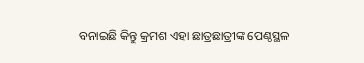ବନାଇଛି କିନ୍ତୁ କ୍ରମଶ ଏହା ଛାତ୍ରଛାତ୍ରୀଙ୍କ ପେଣ୍ଠସ୍ଥଳ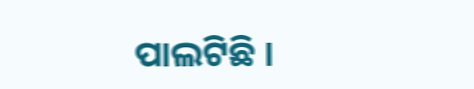ପାଲଟିଛି ।